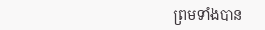ព្រមទាំងបាន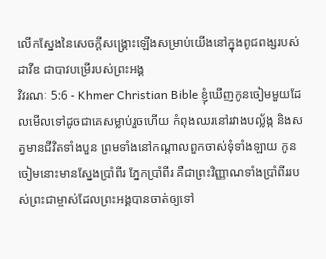លើកស្នែងនៃសេចក្ដីសង្គ្រោះឡើងសម្រាប់យើងនៅក្នុងពូជពង្សរបស់ដាវីឌ ជាបាវបម្រើរបស់ព្រះអង្គ
វិវរណៈ 5:6 - Khmer Christian Bible ខ្ញុំឃើញកូនចៀមមួយដែលមើលទៅដូចជាគេសម្លាប់រួចហើយ កំពុងឈរនៅរវាងបល្ល័ង្ក និងសត្វមានជីវិតទាំងបួន ព្រមទាំងនៅកណ្ដាលពួកចាស់ទុំទាំងឡាយ កូនចៀមនោះមានស្នែងប្រាំពីរ ភ្នែកប្រាំពីរ គឺជាព្រះវិញ្ញាណទាំងប្រាំពីររបស់ព្រះជាម្ចាស់ដែលព្រះអង្គបានចាត់ឲ្យទៅ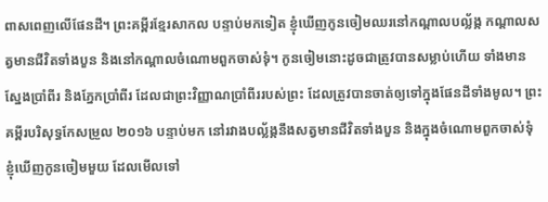ពាសពេញលើផែនដី។ ព្រះគម្ពីរខ្មែរសាកល បន្ទាប់មកទៀត ខ្ញុំឃើញកូនចៀមឈរនៅកណ្ដាលបល្ល័ង្ក កណ្ដាលសត្វមានជីវិតទាំងបួន និងនៅកណ្ដាលចំណោមពួកចាស់ទុំ។ កូនចៀមនោះដូចជាត្រូវបានសម្លាប់ហើយ ទាំងមានស្នែងប្រាំពីរ និងភ្នែកប្រាំពីរ ដែលជាព្រះវិញ្ញាណប្រាំពីររបស់ព្រះ ដែលត្រូវបានចាត់ឲ្យទៅក្នុងផែនដីទាំងមូល។ ព្រះគម្ពីរបរិសុទ្ធកែសម្រួល ២០១៦ បន្ទាប់មក នៅរវាងបល្ល័ង្កនឹងសត្វមានជីវិតទាំងបួន និងក្នុងចំណោមពួកចាស់ទុំ ខ្ញុំឃើញកូនចៀមមួយ ដែលមើលទៅ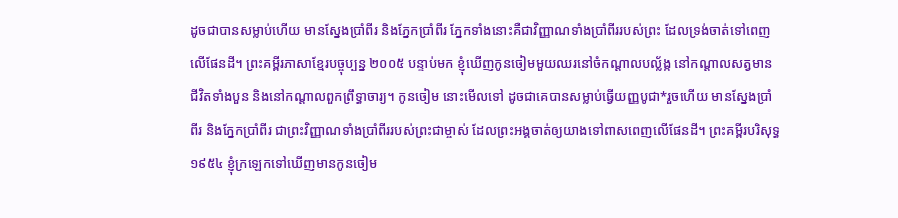ដូចជាបានសម្លាប់ហើយ មានស្នែងប្រាំពីរ និងភ្នែកប្រាំពីរ ភ្នែកទាំងនោះគឺជាវិញ្ញាណទាំងប្រាំពីររបស់ព្រះ ដែលទ្រង់ចាត់ទៅពេញលើផែនដី។ ព្រះគម្ពីរភាសាខ្មែរបច្ចុប្បន្ន ២០០៥ បន្ទាប់មក ខ្ញុំឃើញកូនចៀមមួយឈរនៅចំកណ្ដាលបល្ល័ង្ក នៅកណ្ដាលសត្វមានជីវិតទាំងបួន និងនៅកណ្ដាលពួកព្រឹទ្ធាចារ្យ។ កូនចៀម នោះមើលទៅ ដូចជាគេបានសម្លាប់ធ្វើយញ្ញបូជា*រួចហើយ មានស្នែងប្រាំពីរ និងភ្នែកប្រាំពីរ ជាព្រះវិញ្ញាណទាំងប្រាំពីររបស់ព្រះជាម្ចាស់ ដែលព្រះអង្គចាត់ឲ្យយាងទៅពាសពេញលើផែនដី។ ព្រះគម្ពីរបរិសុទ្ធ ១៩៥៤ ខ្ញុំក្រឡេកទៅឃើញមានកូនចៀម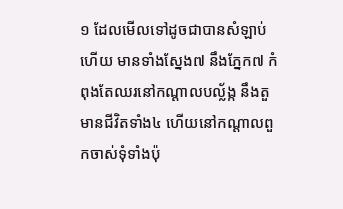១ ដែលមើលទៅដូចជាបានសំឡាប់ហើយ មានទាំងស្នែង៧ នឹងភ្នែក៧ កំពុងតែឈរនៅកណ្តាលបល្ល័ង្ក នឹងតួមានជីវិតទាំង៤ ហើយនៅកណ្តាលពួកចាស់ទុំទាំងប៉ុ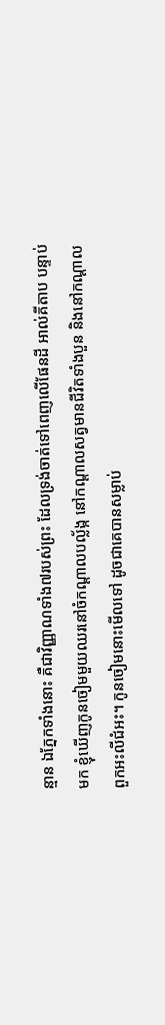ន្មាន ឯភ្នែកទាំងនោះ គឺជាវិញ្ញាណទាំង៧របស់ព្រះ ដែលទ្រង់ចាត់ទៅពេញលើផែនដី អាល់គីតាប បន្ទាប់មក ខ្ញុំឃើញកូនចៀមមួយឈរនៅចំកណ្ដាលបល្ល័ង្ក នៅកណ្ដាលសត្វមានជីវិតទាំងបួន និងនៅកណ្ដាលពួកអះលីជំអះ។ កូនចៀមនោះមើលទៅ ដូចជាគេបានសម្លាប់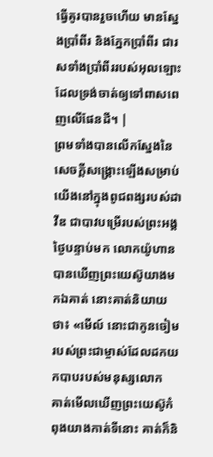ធ្វើគូរបានរួចហើយ មានស្នែងប្រាំពីរ និងភ្នែកប្រាំពីរ ជារសទាំងប្រាំពីររបស់អុលឡោះ ដែលទ្រង់ចាត់ឲ្យទៅពាសពេញលើផែនដី។ |
ព្រមទាំងបានលើកស្នែងនៃសេចក្ដីសង្គ្រោះឡើងសម្រាប់យើងនៅក្នុងពូជពង្សរបស់ដាវីឌ ជាបាវបម្រើរបស់ព្រះអង្គ
ថ្ងៃបន្ទាប់មក លោកយ៉ូហានបានឃើញព្រះយេស៊ូយាងមកឯគាត់ នោះគាត់និយាយថា៖ «មើល៍ នោះជាកូនចៀមរបស់ព្រះជាម្ចាស់ដែលដកយកបាបរបស់មនុស្សលោក
គាត់មើលឃើញព្រះយេស៊ូកំពុងយាងកាត់ទីនោះ គាត់ក៏និ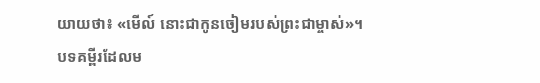យាយថា៖ «មើល៍ នោះជាកូនចៀមរបស់ព្រះជាម្ចាស់»។
បទគម្ពីរដែលម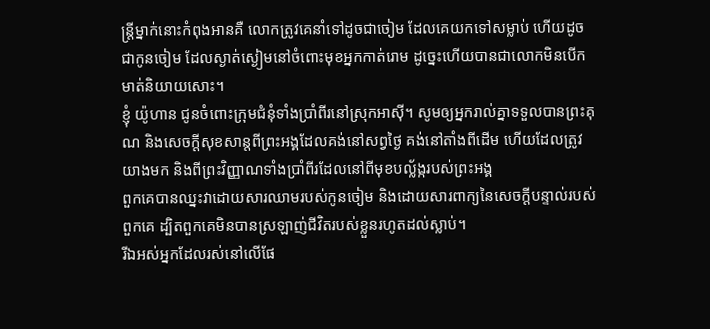ន្ដ្រីម្នាក់នោះកំពុងអានគឺ លោកត្រូវគេនាំទៅដូចជាចៀម ដែលគេយកទៅសម្លាប់ ហើយដូចជាកូនចៀម ដែលស្ងាត់ស្ងៀមនៅចំពោះមុខអ្នកកាត់រោម ដូច្នេះហើយបានជាលោកមិនបើកមាត់និយាយសោះ។
ខ្ញុំ យ៉ូហាន ជូនចំពោះក្រុមជំនុំទាំងប្រាំពីរនៅស្រុកអាស៊ី។ សូមឲ្យអ្នករាល់គ្នាទទួលបានព្រះគុណ និងសេចក្ដីសុខសាន្តពីព្រះអង្គដែលគង់នៅសព្វថ្ងៃ គង់នៅតាំងពីដើម ហើយដែលត្រូវយាងមក និងពីព្រះវិញ្ញាណទាំងប្រាំពីរដែលនៅពីមុខបល្ល័ង្ករបស់ព្រះអង្គ
ពួកគេបានឈ្នះវាដោយសារឈាមរបស់កូនចៀម និងដោយសារពាក្យនៃសេចក្ដីបន្ទាល់របស់ពួកគេ ដ្បិតពួកគេមិនបានស្រឡាញ់ជីវិតរបស់ខ្លួនរហូតដល់ស្លាប់។
រីឯអស់អ្នកដែលរស់នៅលើផែ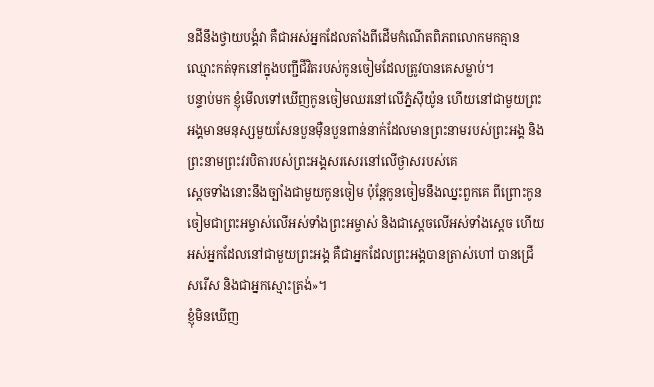នដីនឹងថ្វាយបង្គំវា គឺជាអស់អ្នកដែលតាំងពីដើមកំណើតពិភពលោកមកគ្មានឈ្មោះកត់ទុកនៅក្នុងបញ្ជីជីវិតរបស់កូនចៀមដែលត្រូវបានគេសម្លាប់។
បន្ទាប់មក ខ្ញុំមើលទៅឃើញកូនចៀមឈរនៅលើភ្នំស៊ីយ៉ូន ហើយនៅជាមួយព្រះអង្គមានមនុស្សមួយសែនបួនម៉ឺនបួនពាន់នាក់ដែលមានព្រះនាមរបស់ព្រះអង្គ និងព្រះនាមព្រះវរបិតារបស់ព្រះអង្គសរសេរនៅលើថ្ងាសរបស់គេ
ស្ដេចទាំងនោះនឹងច្បាំងជាមួយកូនចៀម ប៉ុន្ដែកូនចៀមនឹងឈ្នះពួកគេ ពីព្រោះកូនចៀមជាព្រះអម្ចាស់លើអស់ទាំងព្រះអម្ចាស់ និងជាស្ដេចលើអស់ទាំងស្ដេច ហើយអស់អ្នកដែលនៅជាមួយព្រះអង្គ គឺជាអ្នកដែលព្រះអង្គបានត្រាស់ហៅ បានជ្រើសរើស និងជាអ្នកស្មោះត្រង់»។
ខ្ញុំមិនឃើញ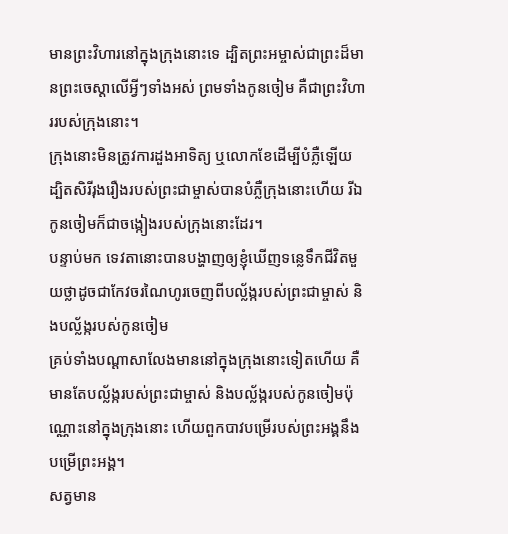មានព្រះវិហារនៅក្នុងក្រុងនោះទេ ដ្បិតព្រះអម្ចាស់ជាព្រះដ៏មានព្រះចេស្ដាលើអ្វីៗទាំងអស់ ព្រមទាំងកូនចៀម គឺជាព្រះវិហាររបស់ក្រុងនោះ។
ក្រុងនោះមិនត្រូវការដួងអាទិត្យ ឬលោកខែដើម្បីបំភ្លឺឡើយ ដ្បិតសិរីរុងរឿងរបស់ព្រះជាម្ចាស់បានបំភ្លឺក្រុងនោះហើយ រីឯកូនចៀមក៏ជាចង្កៀងរបស់ក្រុងនោះដែរ។
បន្ទាប់មក ទេវតានោះបានបង្ហាញឲ្យខ្ញុំឃើញទន្លេទឹកជីវិតមួយថ្លាដូចជាកែវចរណៃហូរចេញពីបល្ល័ង្ករបស់ព្រះជាម្ចាស់ និងបល្ល័ង្ករបស់កូនចៀម
គ្រប់ទាំងបណ្ដាសាលែងមាននៅក្នុងក្រុងនោះទៀតហើយ គឺមានតែបល្ល័ង្ករបស់ព្រះជាម្ចាស់ និងបល្ល័ង្ករបស់កូនចៀមប៉ុណ្ណោះនៅក្នុងក្រុងនោះ ហើយពួកបាវបម្រើរបស់ព្រះអង្គនឹងបម្រើព្រះអង្គ។
សត្វមាន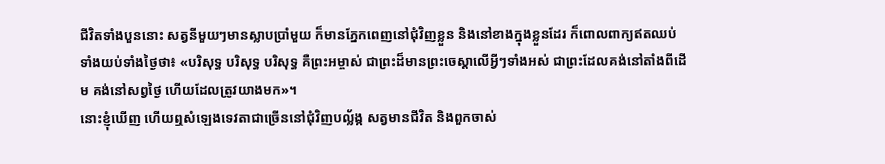ជីវិតទាំងបួននោះ សត្វនីមួយៗមានស្លាបប្រាំមួយ ក៏មានភ្នែកពេញនៅជុំវិញខ្លួន និងនៅខាងក្នុងខ្លួនដែរ ក៏ពោលពាក្យឥតឈប់ទាំងយប់ទាំងថ្ងៃថា៖ «បរិសុទ្ធ បរិសុទ្ធ បរិសុទ្ធ គឺព្រះអម្ចាស់ ជាព្រះដ៏មានព្រះចេស្ដាលើអ្វីៗទាំងអស់ ជាព្រះដែលគង់នៅតាំងពីដើម គង់នៅសព្វថ្ងៃ ហើយដែលត្រូវយាងមក»។
នោះខ្ញុំឃើញ ហើយឮសំឡេងទេវតាជាច្រើននៅជុំវិញបល្ល័ង្ក សត្វមានជីវិត និងពួកចាស់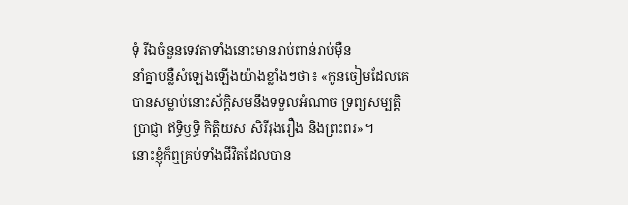ទុំ រីឯចំនួនទេវតាទាំងនោះមានរាប់ពាន់រាប់ម៉ឺន
នាំគ្នាបន្លឺសំឡេងឡើងយ៉ាងខ្លាំងៗថា៖ «កូនចៀមដែលគេបានសម្លាប់នោះស័ក្ដិសមនឹងទទួលអំណាច ទ្រព្យសម្បត្ដិ ប្រាជ្ញា ឥទ្ធិឫទ្ធិ កិត្ដិយស សិរីរុងរឿង និងព្រះពរ»។
នោះខ្ញុំក៏ឮគ្រប់ទាំងជីវិតដែលបាន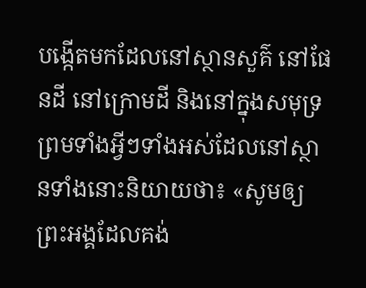បង្កើតមកដែលនៅស្ថានសួគ៌ នៅផែនដី នៅក្រោមដី និងនៅក្នុងសមុទ្រ ព្រមទាំងអ្វីៗទាំងអស់ដែលនៅស្ថានទាំងនោះនិយាយថា៖ «សូមឲ្យព្រះអង្គដែលគង់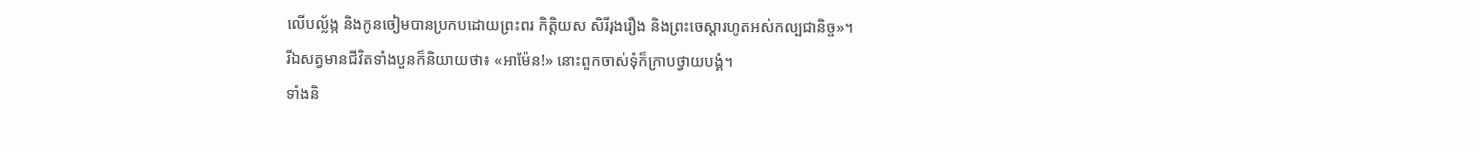លើបល្ល័ង្ក និងកូនចៀមបានប្រកបដោយព្រះពរ កិត្ដិយស សិរីរុងរឿង និងព្រះចេស្ដារហូតអស់កល្បជានិច្ច»។
រីឯសត្វមានជីវិតទាំងបួនក៏និយាយថា៖ «អាម៉ែន!» នោះពួកចាស់ទុំក៏ក្រាបថ្វាយបង្គំ។
ទាំងនិ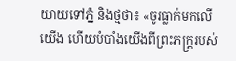យាយទៅភ្នំ និងថ្មថា៖ «ចូរធ្លាក់មកលើយើង ហើយបំបាំងយើងពីព្រះភក្រ្តរបស់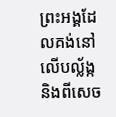ព្រះអង្គដែលគង់នៅលើបល្ល័ង្ក និងពីសេច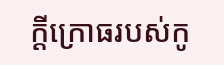ក្ដីក្រោធរបស់កូ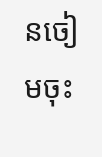នចៀមចុះ